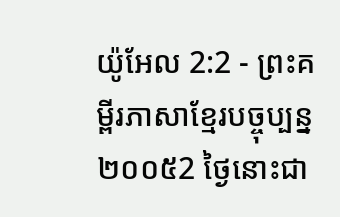យ៉ូអែល 2:2 - ព្រះគម្ពីរភាសាខ្មែរបច្ចុប្បន្ន ២០០៥2 ថ្ងៃនោះជា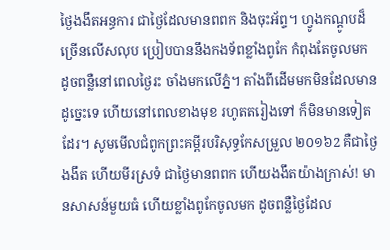ថ្ងៃងងឹតអន្ធការ ជាថ្ងៃដែលមានពពក និងចុះអ័ព្ទ។ ហ្វូងកណ្ដូបដ៏ច្រើនលើសលុប ប្រៀបបាននឹងកងទ័ពខ្លាំងពូកែ កំពុងតែចូលមក ដូចពន្លឺនៅពេលថ្ងៃរះ ចាំងមកលើភ្នំ។ តាំងពីដើមមកមិនដែលមានដូច្នេះទេ ហើយនៅពេលខាងមុខ រហូតតរៀងទៅ ក៏មិនមានទៀតដែរ។ សូមមើលជំពូកព្រះគម្ពីរបរិសុទ្ធកែសម្រួល ២០១៦2 គឺជាថ្ងៃងងឹត ហើយមីរស្រទំ ជាថ្ងៃមានពពក ហើយងងឹតយ៉ាងក្រាស់! មានសាសន៍មួយធំ ហើយខ្លាំងពូកែចូលមក ដូចពន្លឺថ្ងៃដែល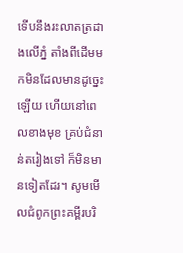ទើបនឹងរះលាតត្រដាងលើភ្នំ តាំងពីដើមមកមិនដែលមានដូច្នេះឡើយ ហើយនៅពេលខាងមុខ គ្រប់ជំនាន់តរៀងទៅ ក៏មិនមានទៀតដែរ។ សូមមើលជំពូកព្រះគម្ពីរបរិ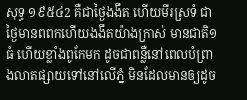សុទ្ធ ១៩៥៤2 គឺជាថ្ងៃងងឹត ហើយមីរស្រទំ ជាថ្ងៃមានពពកហើយងងឹតយ៉ាងក្រាស់ មានជាតិ១ធំ ហើយខ្លាំងពូកែមក ដូចជាពន្លឺនៅពេលបំព្រាងលាតផ្សាយទៅនៅលើភ្នំ មិនដែលមានឲ្យដូច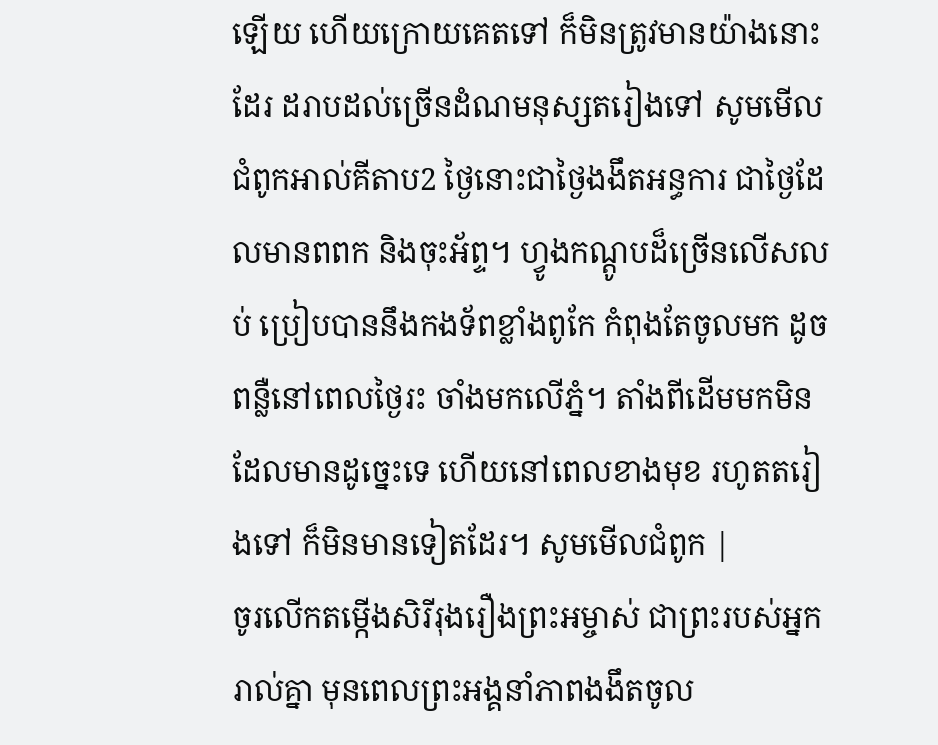ឡើយ ហើយក្រោយគេតទៅ ក៏មិនត្រូវមានយ៉ាងនោះដែរ ដរាបដល់ច្រើនដំណមនុស្សតរៀងទៅ សូមមើលជំពូកអាល់គីតាប2 ថ្ងៃនោះជាថ្ងៃងងឹតអន្ធការ ជាថ្ងៃដែលមានពពក និងចុះអ័ព្ទ។ ហ្វូងកណ្ដូបដ៏ច្រើនលើសលប់ ប្រៀបបាននឹងកងទ័ពខ្លាំងពូកែ កំពុងតែចូលមក ដូចពន្លឺនៅពេលថ្ងៃរះ ចាំងមកលើភ្នំ។ តាំងពីដើមមកមិនដែលមានដូច្នេះទេ ហើយនៅពេលខាងមុខ រហូតតរៀងទៅ ក៏មិនមានទៀតដែរ។ សូមមើលជំពូក |
ចូរលើកតម្កើងសិរីរុងរឿងព្រះអម្ចាស់ ជាព្រះរបស់អ្នករាល់គ្នា មុនពេលព្រះអង្គនាំភាពងងឹតចូល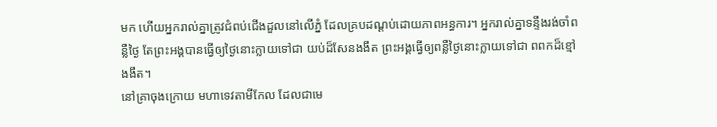មក ហើយអ្នករាល់គ្នាត្រូវជំពប់ជើងដួលនៅលើភ្នំ ដែលគ្របដណ្ដប់ដោយភាពអន្ធការ។ អ្នករាល់គ្នាទន្ទឹងរង់ចាំពន្លឺថ្ងៃ តែព្រះអង្គបានធ្វើឲ្យថ្ងៃនោះក្លាយទៅជា យប់ដ៏សែនងងឹត ព្រះអង្គធ្វើឲ្យពន្លឺថ្ងៃនោះក្លាយទៅជា ពពកដ៏ខ្មៅងងឹត។
នៅគ្រាចុងក្រោយ មហាទេវតាមីកែល ដែលជាមេ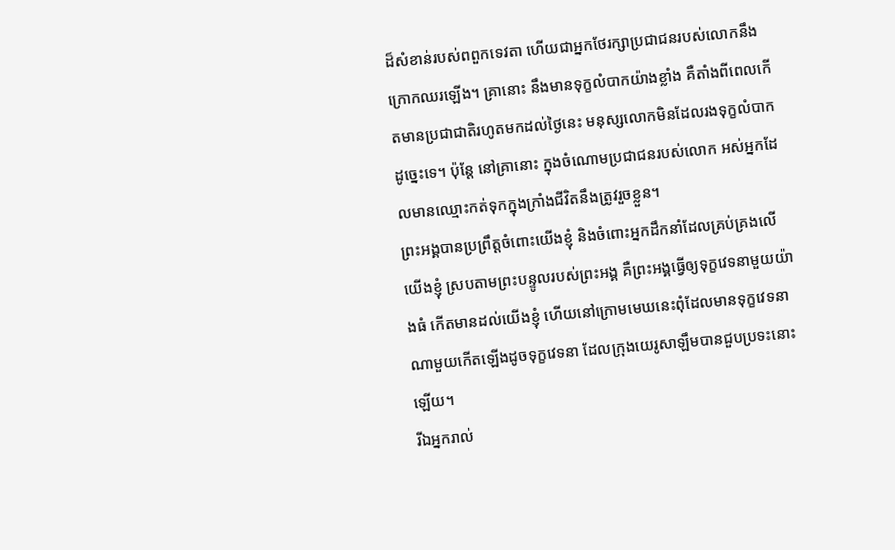ដ៏សំខាន់របស់ពពួកទេវតា ហើយជាអ្នកថែរក្សាប្រជាជនរបស់លោកនឹងក្រោកឈរឡើង។ គ្រានោះ នឹងមានទុក្ខលំបាកយ៉ាងខ្លាំង គឺតាំងពីពេលកើតមានប្រជាជាតិរហូតមកដល់ថ្ងៃនេះ មនុស្សលោកមិនដែលរងទុក្ខលំបាកដូច្នេះទេ។ ប៉ុន្តែ នៅគ្រានោះ ក្នុងចំណោមប្រជាជនរបស់លោក អស់អ្នកដែលមានឈ្មោះកត់ទុកក្នុងក្រាំងជីវិតនឹងត្រូវរួចខ្លួន។
ព្រះអង្គបានប្រព្រឹត្តចំពោះយើងខ្ញុំ និងចំពោះអ្នកដឹកនាំដែលគ្រប់គ្រងលើយើងខ្ញុំ ស្របតាមព្រះបន្ទូលរបស់ព្រះអង្គ គឺព្រះអង្គធ្វើឲ្យទុក្ខវេទនាមួយយ៉ាងធំ កើតមានដល់យើងខ្ញុំ ហើយនៅក្រោមមេឃនេះពុំដែលមានទុក្ខវេទនាណាមួយកើតឡើងដូចទុក្ខវេទនា ដែលក្រុងយេរូសាឡឹមបានជួបប្រទះនោះឡើយ។
រីឯអ្នករាល់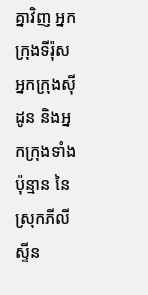គ្នាវិញ អ្នកក្រុងទីរ៉ុស អ្នកក្រុងស៊ីដូន និងអ្នកក្រុងទាំងប៉ុន្មាន នៃស្រុកភីលីស្ទីន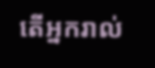តើអ្នករាល់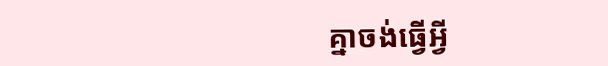គ្នាចង់ធ្វើអ្វី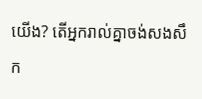យើង? តើអ្នករាល់គ្នាចង់សងសឹក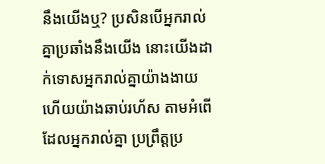នឹងយើងឬ? ប្រសិនបើអ្នករាល់គ្នាប្រឆាំងនឹងយើង នោះយើងដាក់ទោសអ្នករាល់គ្នាយ៉ាងងាយ ហើយយ៉ាងឆាប់រហ័ស តាមអំពើដែលអ្នករាល់គ្នា ប្រព្រឹត្តប្រ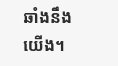ឆាំងនឹងយើង។